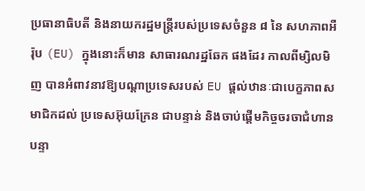ប្រធានាធិបតី និងនាយករដ្ឋមន្ត្រីរបស់ប្រទេសចំនួន ៨ នៃ សហភាពអឺរ៉ុប (EU) ក្នុងនោះក៏មាន សាធារណរដ្ឋឆែក ផងដែរ កាលពីម្សិលមិញ បានអំពាវនាវឱ្យបណ្ដាប្រទេសរបស់ EU ផ្ដល់ឋានៈជាបេក្ខភាពសមាជិកដល់ ប្រទេសអ៊ុយក្រែន ជាបន្ទាន់ និងចាប់ផ្ដើមកិច្ចចរចាជំហានបន្ទា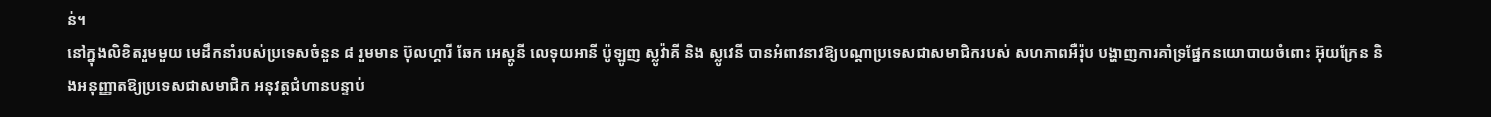ន់។
នៅក្នុងលិខិតរួមមួយ មេដឹកនាំរបស់ប្រទេសចំនួន ៨ រួមមាន ប៊ុលហ្គារី ឆែក អេស្តូនី លេទុយអានី ប៉ូឡូញ ស្លូវ៉ាគី និង ស្លូវេនី បានអំពាវនាវឱ្យបណ្ដាប្រទេសជាសមាជិករបស់ សហភាពអឺរ៉ុប បង្ហាញការគាំទ្រផ្នែកនយោបាយចំពោះ អ៊ុយក្រែន និងអនុញ្ញាតឱ្យប្រទេសជាសមាជិក អនុវត្តជំហានបន្ទាប់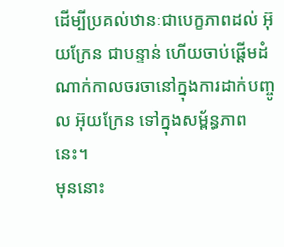ដើម្បីប្រគល់ឋានៈជាបេក្ខភាពដល់ អ៊ុយក្រែន ជាបន្ទាន់ ហើយចាប់ផ្ដើមដំណាក់កាលចរចានៅក្នុងការដាក់បញ្ចូល អ៊ុយក្រែន ទៅក្នុងសម្ព័ន្ធភាពនេះ។
មុននោះ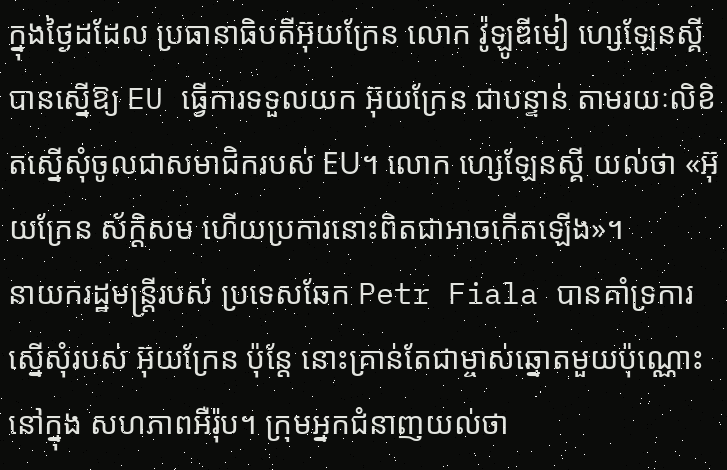ក្នុងថ្ងៃដដែល ប្រធានាធិបតីអ៊ុយក្រែន លោក វ៉ូឡូឌីមៀ ហ្សេឡែនស្គី បានស្នើឱ្យ EU ធ្វើការទទួលយក អ៊ុយក្រែន ជាបន្ទាន់ តាមរយៈលិខិតស្នើសុំចូលជាសមាជិករបស់ EU។ លោក ហ្សេឡែនស្គី យល់ថា «អ៊ុយក្រែន ស័ក្ដិសម ហើយប្រការនោះពិតជាអាចកើតឡើង»។
នាយករដ្ឋមន្ត្រីរបស់ ប្រទេសឆែក Petr Fiala បានគាំទ្រការស្នើសុំរបស់ អ៊ុយក្រែន ប៉ុន្តែ នោះគ្រាន់តែជាម្ចាស់ឆ្នោតមួយប៉ុណ្ណោះនៅក្នុង សហភាពអឺរ៉ុប។ ក្រុមអ្នកជំនាញយល់ថា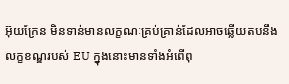អ៊ុយក្រែន មិនទាន់មានលក្ខណៈគ្រប់គ្រាន់ដែលអាចឆ្លើយតបនឹងលក្ខខណ្ឌរបស់ EU ក្នុងនោះមានទាំងអំពើពុ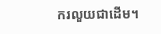ករលួយជាដើម។